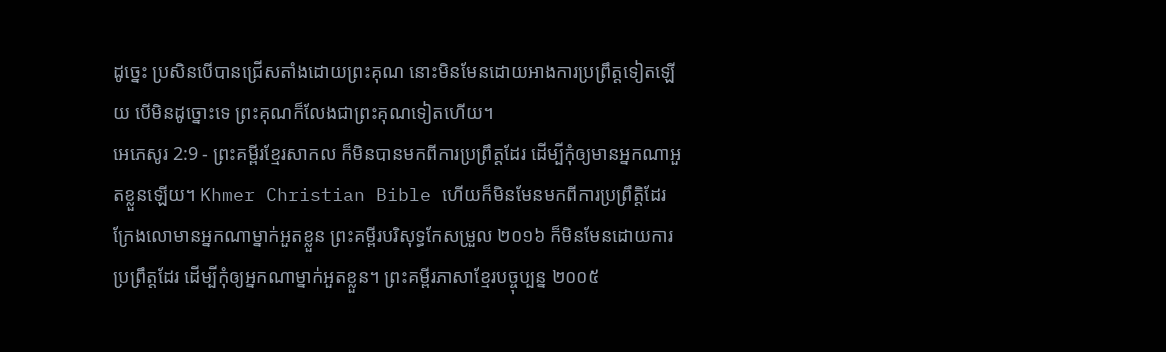ដូច្នេះ ប្រសិនបើបានជ្រើសតាំងដោយព្រះគុណ នោះមិនមែនដោយអាងការប្រព្រឹត្តទៀតឡើយ បើមិនដូច្នោះទេ ព្រះគុណក៏លែងជាព្រះគុណទៀតហើយ។
អេភេសូរ 2:9 - ព្រះគម្ពីរខ្មែរសាកល ក៏មិនបានមកពីការប្រព្រឹត្តដែរ ដើម្បីកុំឲ្យមានអ្នកណាអួតខ្លួនឡើយ។ Khmer Christian Bible ហើយក៏មិនមែនមកពីការប្រព្រឹត្តិដែរ ក្រែងលោមានអ្នកណាម្នាក់អួតខ្លួន ព្រះគម្ពីរបរិសុទ្ធកែសម្រួល ២០១៦ ក៏មិនមែនដោយការប្រព្រឹត្តដែរ ដើម្បីកុំឲ្យអ្នកណាម្នាក់អួតខ្លួន។ ព្រះគម្ពីរភាសាខ្មែរបច្ចុប្បន្ន ២០០៥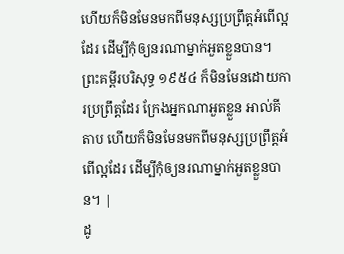ហើយក៏មិនមែនមកពីមនុស្សប្រព្រឹត្តអំពើល្អដែរ ដើម្បីកុំឲ្យនរណាម្នាក់អួតខ្លួនបាន។ ព្រះគម្ពីរបរិសុទ្ធ ១៩៥៤ ក៏មិនមែនដោយការប្រព្រឹត្តដែរ ក្រែងអ្នកណាអួតខ្លួន អាល់គីតាប ហើយក៏មិនមែនមកពីមនុស្សប្រព្រឹត្ដអំពើល្អដែរ ដើម្បីកុំឲ្យនរណាម្នាក់អួតខ្លួនបាន។ |
ដូ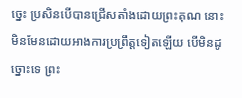ច្នេះ ប្រសិនបើបានជ្រើសតាំងដោយព្រះគុណ នោះមិនមែនដោយអាងការប្រព្រឹត្តទៀតឡើយ បើមិនដូច្នោះទេ ព្រះ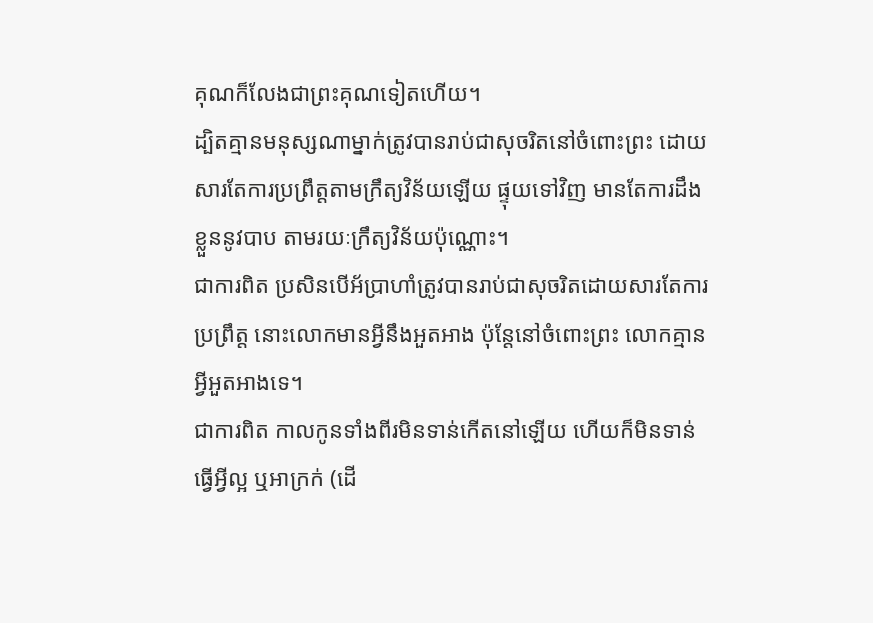គុណក៏លែងជាព្រះគុណទៀតហើយ។
ដ្បិតគ្មានមនុស្សណាម្នាក់ត្រូវបានរាប់ជាសុចរិតនៅចំពោះព្រះ ដោយសារតែការប្រព្រឹត្តតាមក្រឹត្យវិន័យឡើយ ផ្ទុយទៅវិញ មានតែការដឹងខ្លួននូវបាប តាមរយៈក្រឹត្យវិន័យប៉ុណ្ណោះ។
ជាការពិត ប្រសិនបើអ័ប្រាហាំត្រូវបានរាប់ជាសុចរិតដោយសារតែការប្រព្រឹត្ត នោះលោកមានអ្វីនឹងអួតអាង ប៉ុន្តែនៅចំពោះព្រះ លោកគ្មានអ្វីអួតអាងទេ។
ជាការពិត កាលកូនទាំងពីរមិនទាន់កើតនៅឡើយ ហើយក៏មិនទាន់ធ្វើអ្វីល្អ ឬអាក្រក់ (ដើ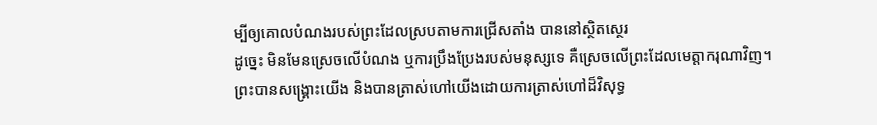ម្បីឲ្យគោលបំណងរបស់ព្រះដែលស្របតាមការជ្រើសតាំង បាននៅស្ថិតស្ថេរ
ដូច្នេះ មិនមែនស្រេចលើបំណង ឬការប្រឹងប្រែងរបស់មនុស្សទេ គឺស្រេចលើព្រះដែលមេត្តាករុណាវិញ។
ព្រះបានសង្គ្រោះយើង និងបានត្រាស់ហៅយើងដោយការត្រាស់ហៅដ៏វិសុទ្ធ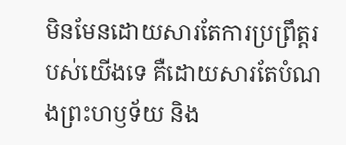មិនមែនដោយសារតែការប្រព្រឹត្តរបស់យើងទេ គឺដោយសារតែបំណងព្រះហឫទ័យ និង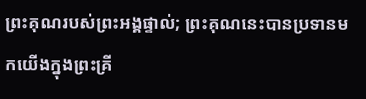ព្រះគុណរបស់ព្រះអង្គផ្ទាល់; ព្រះគុណនេះបានប្រទានមកយើងក្នុងព្រះគ្រី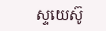ស្ទយេស៊ូ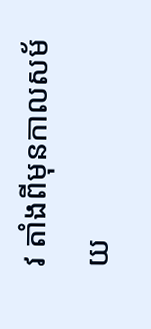វ តាំងពីមុនកាលសម័យ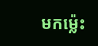មកម្ល៉េះ